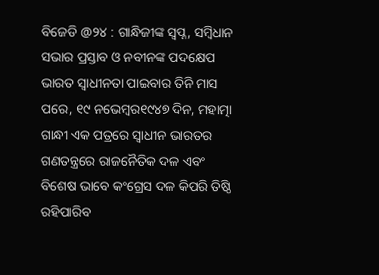ବିଜେଡି @୨୪ : ଗାନ୍ଧିଜୀଙ୍କ ସ୍ୱପ୍ନ, ସମ୍ବିଧାନ ସଭାର ପ୍ରସ୍ତାବ ଓ ନବୀନଙ୍କ ପଦକ୍ଷେପ
ଭାରତ ସ୍ୱାଧୀନତା ପାଇବାର ତିନି ମାସ ପରେ, ୧୯ ନଭେମ୍ବର୧୯୪୭ ଦିନ, ମହାତ୍ମା ଗାନ୍ଧୀ ଏକ ପତ୍ରରେ ସ୍ୱାଧୀନ ଭାରତର ଗଣତନ୍ତ୍ରରେ ରାଜନୈତିକ ଦଳ ଏବଂ ବିଶେଷ ଭାବେ କଂଗ୍ରେସ ଦଳ କିପରି ତିଷ୍ଠି ରହିପାରିବ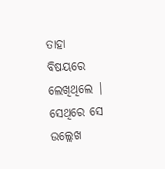ତାହା ବିଷୟରେ ଲେଖିଥିଲେ | ସେଥିରେ ସେ ଉଲ୍ଲେଖ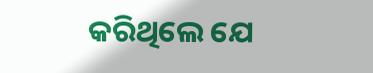କରିଥିଲେ ଯେ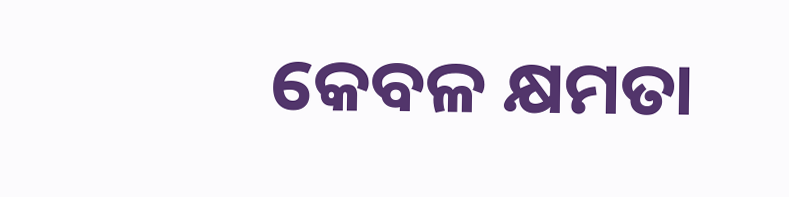କେବଳ କ୍ଷମତା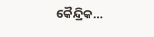କୈନ୍ଦ୍ରିକ…